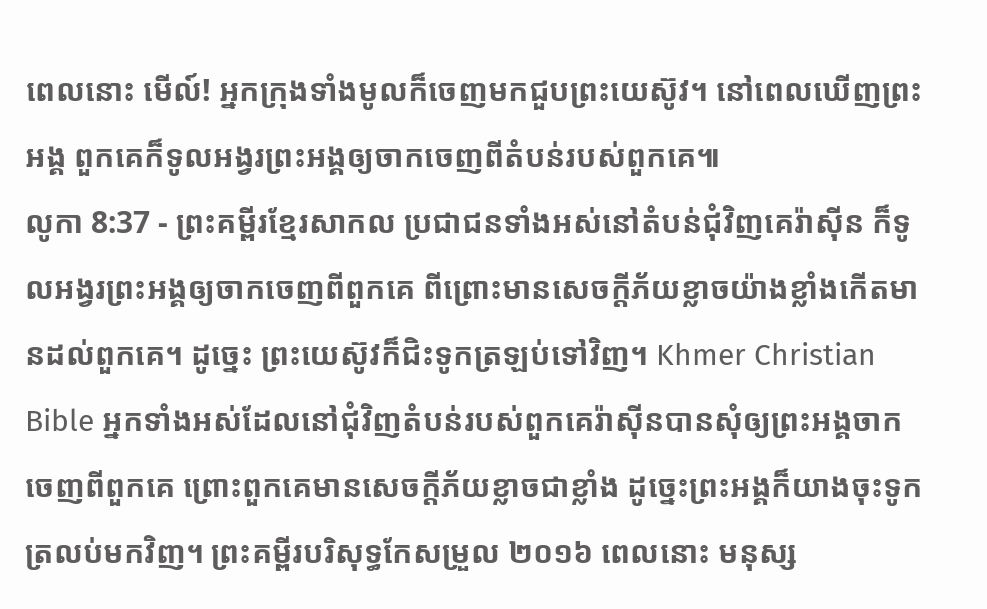ពេលនោះ មើល៍! អ្នកក្រុងទាំងមូលក៏ចេញមកជួបព្រះយេស៊ូវ។ នៅពេលឃើញព្រះអង្គ ពួកគេក៏ទូលអង្វរព្រះអង្គឲ្យចាកចេញពីតំបន់របស់ពួកគេ៕
លូកា 8:37 - ព្រះគម្ពីរខ្មែរសាកល ប្រជាជនទាំងអស់នៅតំបន់ជុំវិញគេរ៉ាស៊ីន ក៏ទូលអង្វរព្រះអង្គឲ្យចាកចេញពីពួកគេ ពីព្រោះមានសេចក្ដីភ័យខ្លាចយ៉ាងខ្លាំងកើតមានដល់ពួកគេ។ ដូច្នេះ ព្រះយេស៊ូវក៏ជិះទូកត្រឡប់ទៅវិញ។ Khmer Christian Bible អ្នកទាំងអស់ដែលនៅជុំវិញតំបន់របស់ពួកគេរ៉ាស៊ីនបានសុំឲ្យព្រះអង្គចាកចេញពីពួកគេ ព្រោះពួកគេមានសេចក្ដីភ័យខ្លាចជាខ្លាំង ដូច្នេះព្រះអង្គក៏យាងចុះទូកត្រលប់មកវិញ។ ព្រះគម្ពីរបរិសុទ្ធកែសម្រួល ២០១៦ ពេលនោះ មនុស្ស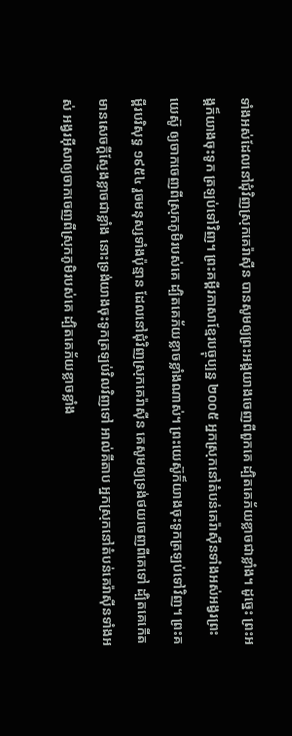ទាំងអស់ដែលនៅជុំវិញស្រុកគេរ៉ាស៊ីន បានសូមឲ្យព្រះអង្គយាងចេញពីពួកគេ ដ្បិតគេភ័យខ្លាចជាខ្លាំង។ ដូច្នេះ ព្រះអង្គក៏យាងចុះទូក ត្រឡប់ទៅវិញ។ ព្រះគម្ពីរភាសាខ្មែរបច្ចុប្បន្ន ២០០៥ អ្នកស្រុកនៅតំបន់គេរ៉ាស៊ីនទាំងអស់អង្វរព្រះយេស៊ូ ឲ្យចាកចេញពីស្រុកភូមិរបស់គេ ដ្បិតគេភ័យខ្លាចខ្លាំងណាស់។ ព្រះយេស៊ូក៏យាងចុះទូកត្រឡប់ទៅវិញ។ ព្រះគម្ពីរបរិសុទ្ធ ១៩៥៤ រួចមនុស្សទាំងប៉ុន្មាន ដែលនៅជុំវិញស្រុកគេរ៉ាស៊ីន គេសូមឲ្យទ្រង់ថយចេញពីគេទៅ ដ្បិតគេកើតមានសេចក្ដីស្ញែងខ្លាចជាខ្លាំង នោះទ្រង់យាងចុះទូកត្រឡប់វិលវិញទៅ អាល់គីតាប អ្នកស្រុកនៅតំបន់គេរ៉ាស៊ីនទាំងអស់ អង្វរអ៊ីសាឲ្យចាកចេញពីស្រុកភូមិរបស់គេ ដ្បិតគេភ័យខ្លាចខ្លាំង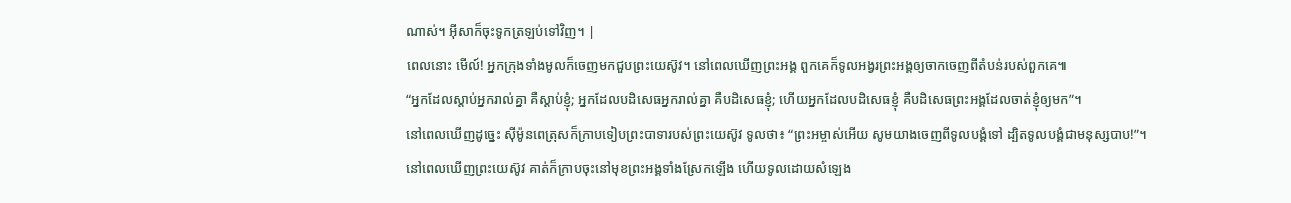ណាស់។ អ៊ីសាក៏ចុះទូកត្រឡប់ទៅវិញ។ |
ពេលនោះ មើល៍! អ្នកក្រុងទាំងមូលក៏ចេញមកជួបព្រះយេស៊ូវ។ នៅពេលឃើញព្រះអង្គ ពួកគេក៏ទូលអង្វរព្រះអង្គឲ្យចាកចេញពីតំបន់របស់ពួកគេ៕
“អ្នកដែលស្ដាប់អ្នករាល់គ្នា គឺស្ដាប់ខ្ញុំ; អ្នកដែលបដិសេធអ្នករាល់គ្នា គឺបដិសេធខ្ញុំ; ហើយអ្នកដែលបដិសេធខ្ញុំ គឺបដិសេធព្រះអង្គដែលចាត់ខ្ញុំឲ្យមក”។
នៅពេលឃើញដូច្នេះ ស៊ីម៉ូនពេត្រុសក៏ក្រាបទៀបព្រះបាទារបស់ព្រះយេស៊ូវ ទូលថា៖ “ព្រះអម្ចាស់អើយ សូមយាងចេញពីទូលបង្គំទៅ ដ្បិតទូលបង្គំជាមនុស្សបាប!”។
នៅពេលឃើញព្រះយេស៊ូវ គាត់ក៏ក្រាបចុះនៅមុខព្រះអង្គទាំងស្រែកឡើង ហើយទូលដោយសំឡេង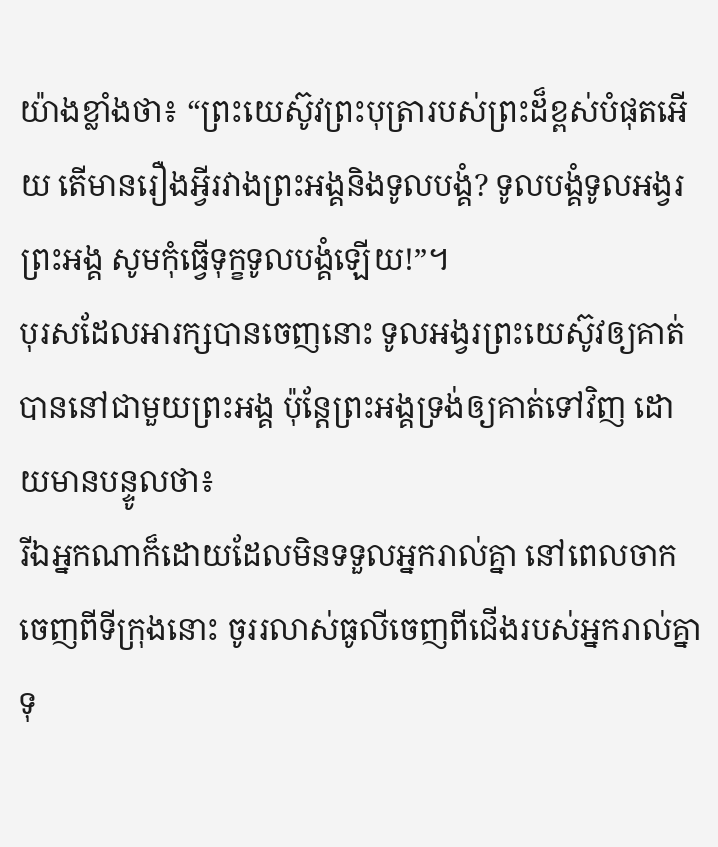យ៉ាងខ្លាំងថា៖ “ព្រះយេស៊ូវព្រះបុត្រារបស់ព្រះដ៏ខ្ពស់បំផុតអើយ តើមានរឿងអ្វីរវាងព្រះអង្គនិងទូលបង្គំ? ទូលបង្គំទូលអង្វរព្រះអង្គ សូមកុំធ្វើទុក្ខទូលបង្គំឡើយ!”។
បុរសដែលអារក្សបានចេញនោះ ទូលអង្វរព្រះយេស៊ូវឲ្យគាត់បាននៅជាមួយព្រះអង្គ ប៉ុន្តែព្រះអង្គទ្រង់ឲ្យគាត់ទៅវិញ ដោយមានបន្ទូលថា៖
រីឯអ្នកណាក៏ដោយដែលមិនទទួលអ្នករាល់គ្នា នៅពេលចាកចេញពីទីក្រុងនោះ ចូររលាស់ធូលីចេញពីជើងរបស់អ្នករាល់គ្នា ទុ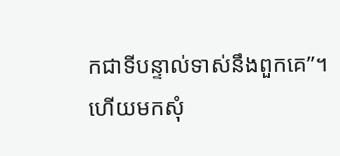កជាទីបន្ទាល់ទាស់នឹងពួកគេ”។
ហើយមកសុំ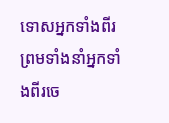ទោសអ្នកទាំងពីរ ព្រមទាំងនាំអ្នកទាំងពីរចេ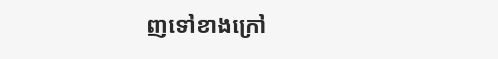ញទៅខាងក្រៅ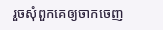រួចសុំពួកគេឲ្យចាកចេញ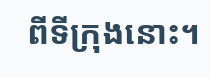ពីទីក្រុងនោះ។